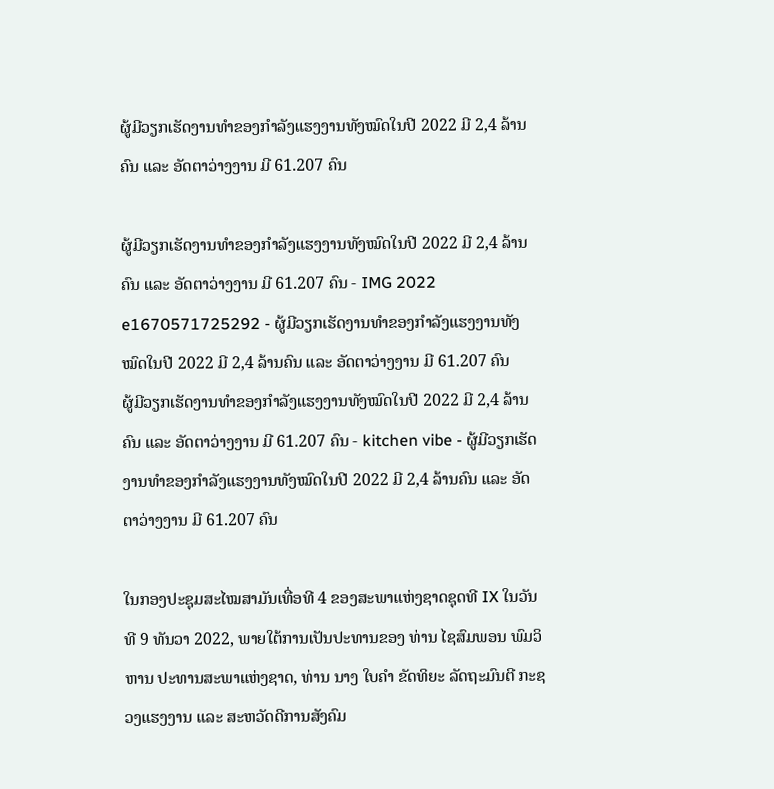ຜູ້ມີວຽກເຮັດງານທຳຂອງກຳລັງແຮງງານທັງໝົດໃນປີ 2022 ມີ 2,4 ລ້ານຄົນ ແລະ ອັດຕາວ່າງງານ ມີ 61.207 ຄົນ

ຜູ້ມີວຽກເຮັດງານທຳຂອງກຳລັງແຮງງານທັງໝົດໃນປີ 2022 ມີ 2,4 ລ້ານຄົນ ແລະ ອັດຕາວ່າງງານ ມີ 61.207 ຄົນ - IMG 2022 e1670571725292 - ຜູ້ມີວຽກເຮັດງານທຳຂອງກຳລັງແຮງງານທັງໝົດໃນປີ 2022 ມີ 2,4 ລ້ານຄົນ ແລະ ອັດຕາວ່າງງານ ມີ 61.207 ຄົນ
ຜູ້ມີວຽກເຮັດງານທຳຂອງກຳລັງແຮງງານທັງໝົດໃນປີ 2022 ມີ 2,4 ລ້ານຄົນ ແລະ ອັດຕາວ່າງງານ ມີ 61.207 ຄົນ - kitchen vibe - ຜູ້ມີວຽກເຮັດງານທຳຂອງກຳລັງແຮງງານທັງໝົດໃນປີ 2022 ມີ 2,4 ລ້ານຄົນ ແລະ ອັດຕາວ່າງງານ ມີ 61.207 ຄົນ

ໃນກອງປະຊຸມສະໄໝສາມັນເທື່ອທີ 4 ຂອງສະພາແຫ່ງຊາດຊຸດທີ IX ໃນວັນທີ 9 ທັນວາ 2022, ພາຍໃຕ້ການເປັນປະທານຂອງ ທ່ານ ໄຊສົມພອນ ພົມວິຫານ ປະທານສະພາແຫ່ງຊາດ, ທ່ານ ນາງ ໃບຄຳ ຂັດທິຍະ ລັດຖະມົນຕີ ກະຊວງແຮງງານ ແລະ ສະຫວັດດີການສັງຄົມ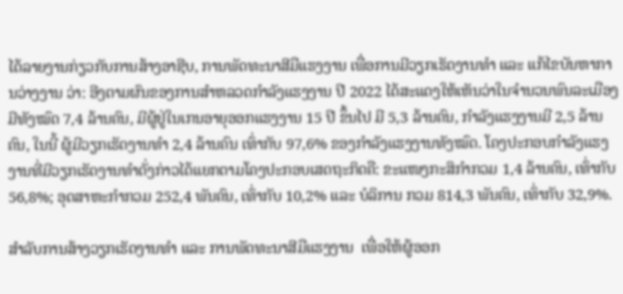ໄດ້ລາຍງານກ່ຽວກັບການສ້າງອາຊີບ, ການພັດທະນາສີມືແຮງງານ ເພື່ອການມີວຽກເຮັດງານທຳ ແລະ ແກ້ໄຂບັນຫາການວ່າງງານ ວ່າ: ອີງຕາມຜົນຂອງການສຳຫລວດກຳລັງແຮງງານ ປີ 2022 ໄດ້ສະແດງໃຫ້ເຫັນວ່າໃນຈຳນວນພົນລະເມືອງມີທັງໝົດ 7,4 ລ້ານຄົນ, ມີຜູ້ຢູ່ໃນເກນອາຍຸອອກແຮງງານ 15 ປີ ຂຶ້ນໄປ ມີ 5,3 ລ້ານຄົນ, ກຳລັງແຮງງານມີ 2,5 ລ້ານຄົນ, ໃນນີ້ ຜູ້ມີວຽກເຮັດງານທຳ 2,4 ລ້ານຄົນ ເທົ່າກັບ 97,6% ຂອງກຳລັງແຮງງານທັງໝົດ. ໂຄງປະກອບກຳລັງແຮງງານທີ່ມີວຽກເຮັດງານທຳດັ່ງກ່າວໄດ້ແຍກຕາມໂຄງປະກອບເສດຖະກິດຄື: ຂະແໜງກະສິກຳກວມ 1,4 ລ້ານຄົນ, ເທົ່າກັບ 56,8%; ອຸດສາຫະກຳກວມ 252,4 ພັນຄົນ, ເທົ່າກັບ 10,2% ແລະ ບໍລິການ ກວມ 814,3 ພັນຄົນ, ເທົ່າກັບ 32,9%.

ສຳລັບການສ້າງວຽກເຮັດງານທຳ ແລະ ການພັດທະນາສີມືແຮງງານ  ເພື່ອໃຫ້ຜູ້ອອກ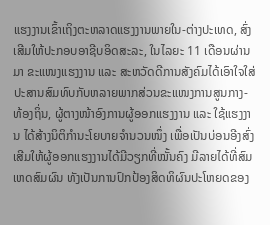ແຮງງານເຂົ້າເຖິງຕະຫລາດແຮງງານພາຍໃນ-ຕ່າງປະເທດ, ສົ່ງເສີມໃຫ້ປະກອບອາຊີບອິດສະລະ, ໃນໄລຍະ 11 ເດືອນຜ່ານມາ ຂະແໜງແຮງງານ ແລະ ສະຫວັດດີການສັງຄົມໄດ້ເອົາໃຈໃສ່ປະສານສົມທົບກັບຫລາຍພາກສ່ວນຂະແໜງການສູນກາງ-ທ້ອງຖິ່ນ, ຜູ້ຕາງໜ້າອົງການຜູ້ອອກແຮງງານ ແລະ ໃຊ້ແຮງງານ ໄດ້ສ້າງນິຕິກຳນະໂຍບາຍຈຳນວນໜຶ່ງ ເພື່ອເປັນບ່ອນອີງສົ່ງເສີມໃຫ້ຜູ້ອອກແຮງງານໄດ້ມີວຽກທີ່ໝັ້ນຄົງ ມີລາຍໄດ້ທີ່ສົມເຫດສົມຜົນ ທັງເປັນການປົກປ້ອງສິດທິຜົນປະໂຫຍດຂອງ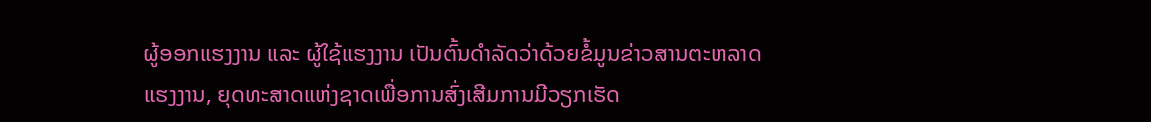ຜູ້ອອກແຮງງານ ແລະ ຜູ້ໃຊ້ແຮງງານ ເປັນຕົ້ນດຳລັດວ່າດ້ວຍຂໍ້ມູນຂ່າວສານຕະຫລາດແຮງງານ, ຍຸດທະສາດແຫ່ງຊາດເພື່ອການສົ່ງເສີມການມີວຽກເຮັດ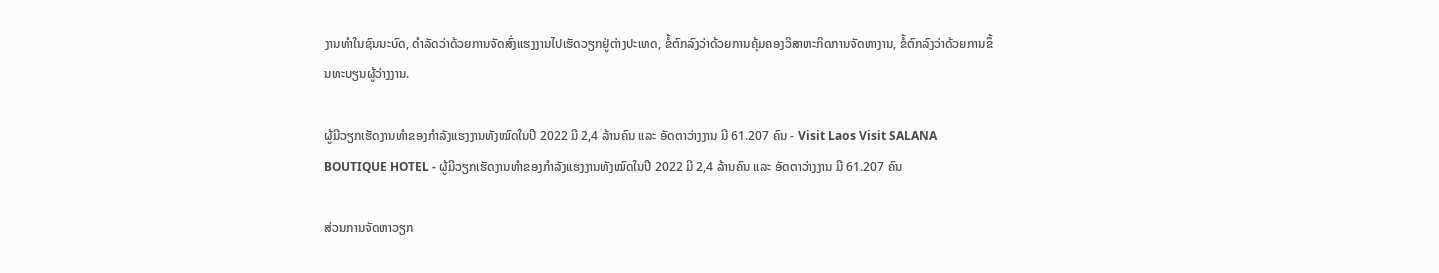ງານທຳໃນຊົນນະບົດ, ດຳລັດວ່າດ້ວຍການຈັດສົ່ງແຮງງານໄປເຮັດວຽກຢູ່ຕ່າງປະເທດ, ຂໍ້ຕົກລົງວ່າດ້ວຍການຄຸ້ມຄອງວິສາຫະກິດການຈັດຫາງານ, ຂໍ້ຕົກລົງວ່າດ້ວຍການຂຶ້ນທະບຽນຜູ້ວ່າງງານ.

ຜູ້ມີວຽກເຮັດງານທຳຂອງກຳລັງແຮງງານທັງໝົດໃນປີ 2022 ມີ 2,4 ລ້ານຄົນ ແລະ ອັດຕາວ່າງງານ ມີ 61.207 ຄົນ - Visit Laos Visit SALANA BOUTIQUE HOTEL - ຜູ້ມີວຽກເຮັດງານທຳຂອງກຳລັງແຮງງານທັງໝົດໃນປີ 2022 ມີ 2,4 ລ້ານຄົນ ແລະ ອັດຕາວ່າງງານ ມີ 61.207 ຄົນ

ສ່ວນການຈັດຫາວຽກ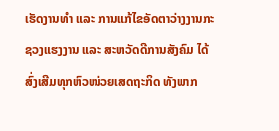ເຮັດງານທຳ ແລະ ການແກ້ໄຂອັດຕາວ່າງງານກະຊວງແຮງງານ ແລະ ສະຫວັດດີການສັງຄົມ ໄດ້ສົ່ງເສີມທຸກຫົວໜ່ວຍເສດຖະກິດ ທັງພາກ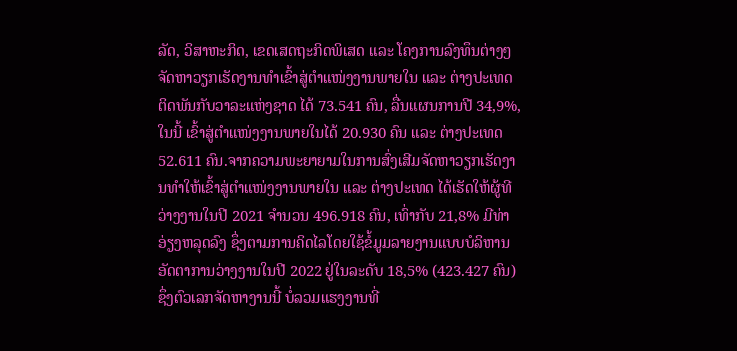ລັດ, ວິສາຫະກິດ, ເຂດເສດຖະກິດພິເສດ ແລະ ໂຄງການລົງທຶນຕ່າງໆ ຈັດຫາວຽກເຮັດງານທຳເຂົ້າສູ່ຕຳແໜ່ງງານພາຍໃນ ແລະ ຕ່າງປະເທດ ຕິດພັນກັບວາລະແຫ່ງຊາດ ໄດ້ 73.541 ຄົນ, ລື່ນແຜນການປີ 34,9%,ໃນນີ້ ເຂົ້າສູ່ຕຳແໜ່ງງານພາຍໃນໄດ້ 20.930 ຄົນ ແລະ ຕ່າງປະເທດ 52.611 ຄົນ.ຈາກຄວາມພະຍາຍາມໃນການສົ່ງເສີມຈັດຫາວຽກເຮັດງານທຳໃຫ້ເຂົ້າສູ່ຕຳແໜ່ງງານພາຍໃນ ແລະ ຕ່າງປະເທດ ໄດ້ເຮັດໃຫ້ຜູ້ທີວ່າງງານໃນປີ 2021 ຈຳນວນ 496.918 ຄົນ, ເທົ່າກັບ 21,8% ມີທ່າອ່ຽງຫລຸດລົງ ຊຶ່ງຕາມການຄິດໄລໂດຍໃຊ້ຂໍ້ມູມລາຍງານແບບບໍລິຫານອັດຕາການວ່າງງານໃນປີ 2022 ຢູ່ໃນລະດັບ 18,5% (423.427 ຄົນ) ຊຶ່ງຕົວເລກຈັດຫາງານນີ້ ບໍ່ລວມແຮງງານທີ່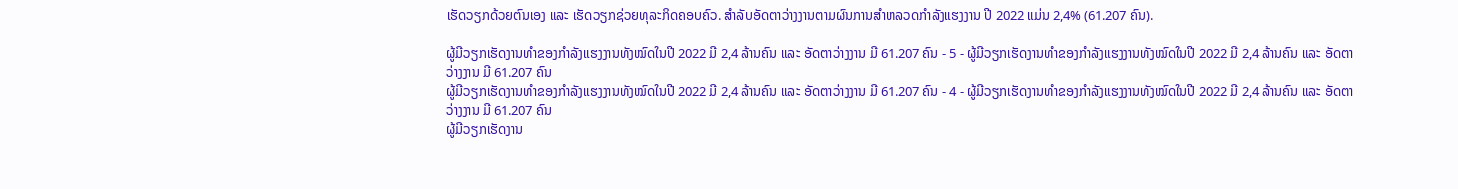ເຮັດວຽກດ້ວຍຕົນເອງ ແລະ ເຮັດວຽກຊ່ວຍທຸລະກິດຄອບຄົວ. ສຳລັບອັດຕາວ່າງງານຕາມຜົນການສຳຫລວດກຳລັງແຮງງານ ປີ 2022 ແມ່ນ 2,4% (61.207 ຄົນ).

ຜູ້ມີວຽກເຮັດງານທຳຂອງກຳລັງແຮງງານທັງໝົດໃນປີ 2022 ມີ 2,4 ລ້ານຄົນ ແລະ ອັດຕາວ່າງງານ ມີ 61.207 ຄົນ - 5 - ຜູ້ມີວຽກເຮັດງານທຳຂອງກຳລັງແຮງງານທັງໝົດໃນປີ 2022 ມີ 2,4 ລ້ານຄົນ ແລະ ອັດຕາວ່າງງານ ມີ 61.207 ຄົນ
ຜູ້ມີວຽກເຮັດງານທຳຂອງກຳລັງແຮງງານທັງໝົດໃນປີ 2022 ມີ 2,4 ລ້ານຄົນ ແລະ ອັດຕາວ່າງງານ ມີ 61.207 ຄົນ - 4 - ຜູ້ມີວຽກເຮັດງານທຳຂອງກຳລັງແຮງງານທັງໝົດໃນປີ 2022 ມີ 2,4 ລ້ານຄົນ ແລະ ອັດຕາວ່າງງານ ມີ 61.207 ຄົນ
ຜູ້ມີວຽກເຮັດງານ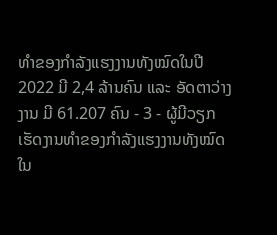ທຳຂອງກຳລັງແຮງງານທັງໝົດໃນປີ 2022 ມີ 2,4 ລ້ານຄົນ ແລະ ອັດຕາວ່າງງານ ມີ 61.207 ຄົນ - 3 - ຜູ້ມີວຽກເຮັດງານທຳຂອງກຳລັງແຮງງານທັງໝົດໃນ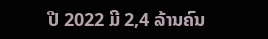ປີ 2022 ມີ 2,4 ລ້ານຄົນ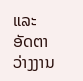ແລະ ອັດຕາວ່າງງານ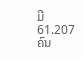ມີ 61.207 ຄົນ